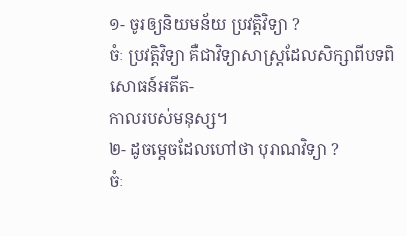១- ចូរឲ្យនិយមន័យ ប្រវត្តិវិទ្យា ?
ចំៈ ប្រវត្តិវិទ្យា គឺជាវិទ្យាសាស្ត្រដែលសិក្សាពីបទពិសោធន៍អតីត-
កាលរបស់មនុស្ស។
២- ដូចម្តេចដែលហៅថា បុរាណវិទ្យា ?
ចំៈ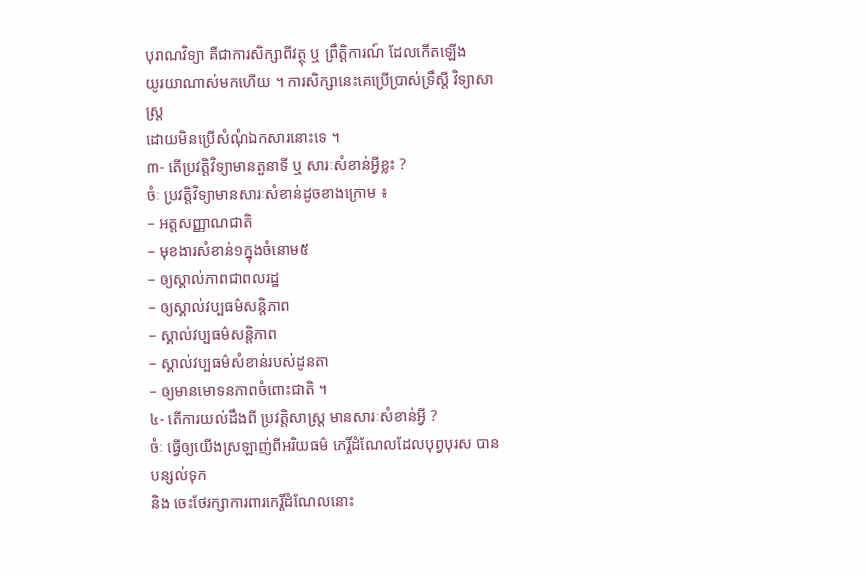បុរាណវិទ្យា គឺជាការសិក្សាពីវត្ថុ ឬ ព្រឹត្តិការណ៍ ដែលកើតឡើង
យូរយាណាស់មកហើយ ។ ការសិក្សានេះគេប្រើប្រាស់ទ្រឹស្តី វិទ្យាសាស្ត្រ
ដោយមិនប្រើសំណុំឯកសារនោះទេ ។
៣- តើប្រវត្តិវិទ្យាមានតួនាទី ឬ សារៈសំខាន់អ្វីខ្លះ ?
ចំៈ ប្រវត្តិវិទ្យាមានសារៈសំខាន់ដូចខាងក្រោម ៖
– អត្តសញ្ញាណជាតិ
– មុខងារសំខាន់១ក្នុងចំនោម៥
– ឲ្យស្គាល់ភាពជាពលរដ្ឋ
– ឲ្យស្គាល់វប្បធម៌សន្តិភាព
– ស្គាល់វប្បធម៌សន្តិភាព
– ស្គាល់វប្បធម៌សំខាន់របស់ដូនតា
– ឲ្យមានមោទនភាពចំពោះជាតិ ។
៤- តើការយល់ដឹងពី ប្រវត្តិសាស្ត្រ មានសារៈសំខាន់អ្វី ?
ចំៈ ធ្វើឲ្យយើងស្រឡាញ់ពីអរិយធម៌ កេរ្តិ៍ដំណែលដែលបុព្វបុរស បាន បន្សល់ទុក
និង ចេះថែរក្សាការពារកេរ្តិ៍ដំណែលនោះ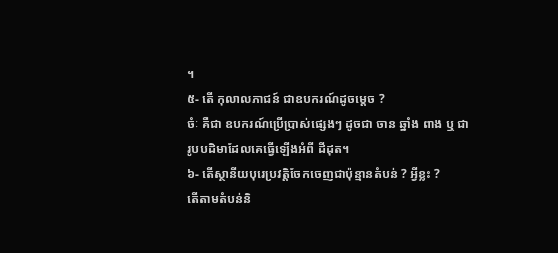។
៥- តើ កុលាលភាជន៍ ជាឧបករណ៍ដូចម្តេច ?
ចំៈ គឺជា ឧបករណ៍ប្រើប្រាស់ផ្សេងៗ ដូចជា ចាន ឆ្នាំង ពាង ឬ ជា
រូបបដិមាដែលគេធ្វើឡើងអំពី ដីដុត។
៦- តើស្ថានីយបុរេប្រវត្តិចែកចេញជាប៉ុន្មានតំបន់ ? អ្វីខ្លះ ?
តើតាមតំបន់និ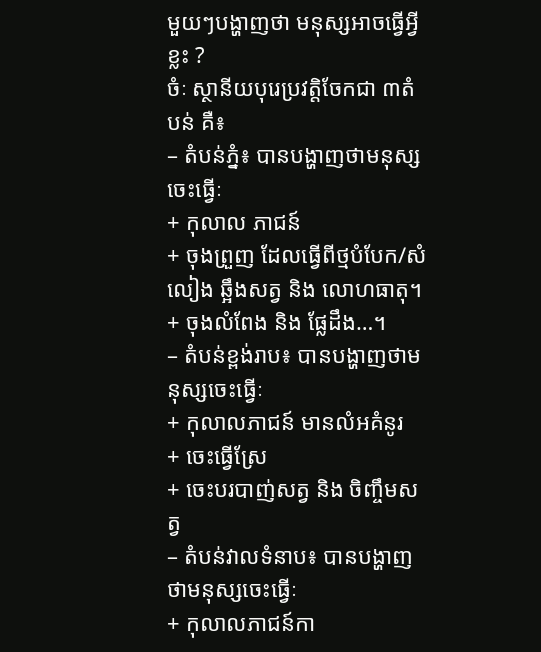មួយៗបង្ហាញថា មនុស្សអាចធ្វើអ្វីខ្លះ ?
ចំៈ ស្ថានីយបុរេប្រវត្តិចែកជា ៣តំបន់ គឺ៖
– តំបន់ភ្នំ៖ បានបង្ហាញថាមនុស្សចេះធ្វើៈ
+ កុលាល ភាជន៍
+ ចុងព្រួញ ដែលធ្វើពីថ្មបំបែក/សំលៀង ឆ្អឹងសត្វ និង លោហធាតុ។
+ ចុងលំពែង និង ផ្លែដឹង…។
– តំបន់ខ្ពង់រាប៖ បានបង្ហាញថាមនុស្សចេះធ្វើៈ
+ កុលាលភាជន៍ មានលំអគំនូរ
+ ចេះធ្វើស្រែ
+ ចេះបរបាញ់សត្វ និង ចិញ្ចឹមសត្វ
– តំបន់វាលទំនាប៖ បានបង្ហាញថាមនុស្សចេះធ្វើៈ
+ កុលាលភាជន៍កា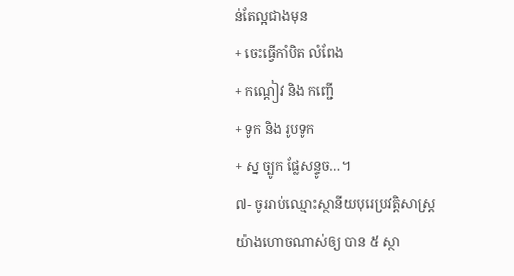ន់តែល្អជាងមុន
+ ចេះធ្វើកាំបិត លំពែង
+ កណ្តៀវ និង កញ្ជើ
+ ទូក និង រូបទូក
+ ស្ន ច្បូក ផ្លែសន្ទូច…។
៧- ចូររាប់ឈ្មោះស្ថានីយបុរេប្រវត្តិសាស្ត្រយ៉ាងហោចណាស់ឲ្យ បាន ៥ ស្ថា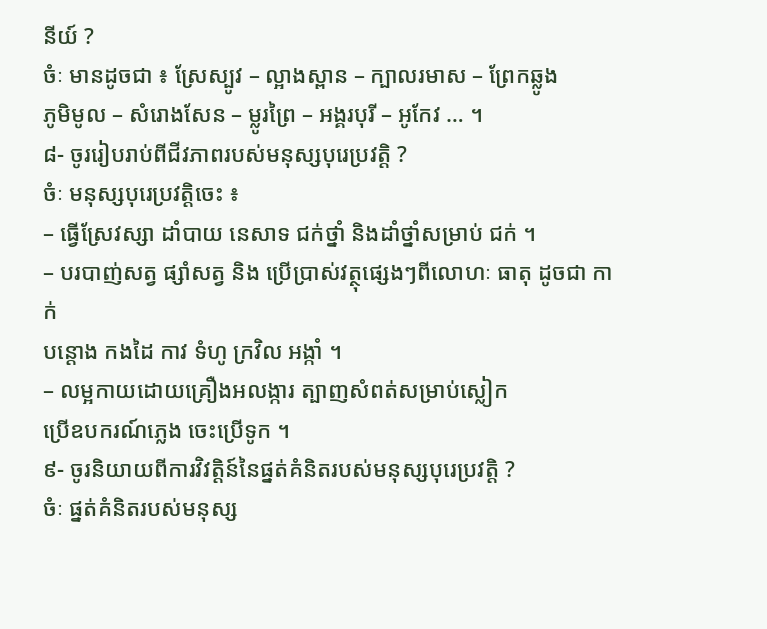នីយ៍ ?
ចំៈ មានដូចជា ៖ ស្រែស្បូវ – ល្អាងស្ពាន – ក្បាលរមាស – ព្រែកឆ្លូង
ភូមិមូល – សំរោងសែន – ម្លូរព្រៃ – អង្គរបុរី – អូកែវ … ។
៨- ចូររៀបរាប់ពីជីវភាពរបស់មនុស្សបុរេប្រវត្តិ ?
ចំៈ មនុស្សបុរេប្រវត្តិចេះ ៖
– ធ្វើស្រែវស្សា ដាំបាយ នេសាទ ជក់ថ្នាំ និងដាំថ្នាំសម្រាប់ ជក់ ។
– បរបាញ់សត្វ ផ្សាំសត្វ និង ប្រើប្រាស់វត្ថុផ្សេងៗពីលោហៈ ធាតុ ដូចជា កាក់
បន្តោង កងដៃ កាវ ទំហូ ក្រវិល អង្កាំ ។
– លម្អកាយដោយគ្រឿងអលង្ការ ត្បាញសំពត់សម្រាប់ស្លៀក
ប្រើឧបករណ៍ភ្លេង ចេះប្រើទូក ។
៩- ចូរនិយាយពីការវិវត្តិន៍នៃផ្នត់គំនិតរបស់មនុស្សបុរេប្រវត្តិ ?
ចំៈ ផ្នត់គំនិតរបស់មនុស្ស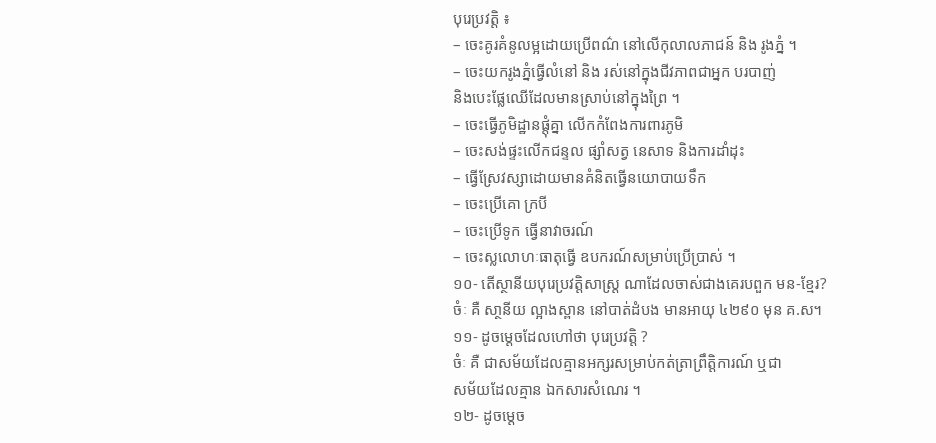បុរេប្រវត្តិ ៖
– ចេះគូរគំនូលម្អដោយប្រើពណ៌ នៅលើកុលាលភាជន៍ និង រូងភ្នំ ។
– ចេះយករូងភ្នំធ្វើលំនៅ និង រស់នៅក្នុងជីវភាពជាអ្នក បរបាញ់
និងបេះផ្លែឈើដែលមានស្រាប់នៅក្នុងព្រៃ ។
– ចេះធ្វើភូមិដ្ឋានផ្តុំគ្នា លើកកំពែងការពារភូមិ
– ចេះសង់ផ្ទះលើកជន្ទល ផ្សាំសត្វ នេសាទ និងការដាំដុះ
– ធ្វើស្រែវស្សាដោយមានគំនិតធ្វើនយោបាយទឹក
– ចេះប្រើគោ ក្របី
– ចេះប្រើទូក ធ្វើនាវាចរណ៍
– ចេះស្លលោហៈធាតុធ្វើ ឧបករណ៍សម្រាប់ប្រើប្រាស់ ។
១០- តើស្ថានីយបុរេប្រវត្តិសាស្ត្រ ណាដែលចាស់ជាងគេរបពួក មន-ខ្មែរ?
ចំៈ គឺ សា្ថនីយ ល្អាងស្ពាន នៅបាត់ដំបង មានអាយុ ៤២៩០ មុន គ.ស។
១១- ដូចម្តេចដែលហៅថា បុរេប្រវត្តិ ?
ចំៈ គឺ ជាសម័យដែលគ្មានអក្សរសម្រាប់កត់ត្រាព្រឹត្តិការណ៍ ឬជា
សម័យដែលគ្មាន ឯកសារសំណេរ ។
១២- ដូចម្តេច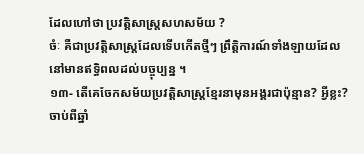ដែលហៅថា ប្រវត្តិសាស្ត្រសហសម័យ ?
ចំៈ គឺជាប្រវត្តិសាស្ត្រដែលទើបកើតថ្មីៗ ព្រឹត្តិការណ៍ទាំងឡាយដែល
នៅមានឥទ្ធិពលដល់បច្ចុប្បន្ន ។
១៣- តើគេចែកសម័យប្រវត្តិសាស្ត្រខ្មែរនាមុនអង្គរជាប៉ុន្មាន? អ្វីខ្លះ?
ចាប់ពីឆ្នាំ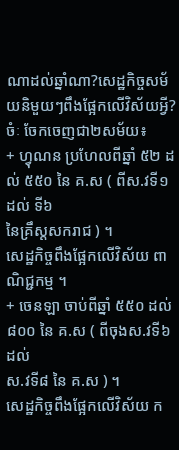ណាដល់ឆ្នាំណា?សេដ្ឋកិច្ចសម័យនិមួយៗពឹងផ្អែកលើវិស័យអ្វី?
ចំៈ ចែកចេញជា២សម័យ៖
+ ហ្វុណន ប្រហែលពីឆ្នាំ ៥២ ដល់ ៥៥០ នៃ គ.ស ( ពីស.វទី១ ដល់ ទី៦
នៃគ្រឹស្តសករាជ ) ។
សេដ្ឋកិច្ចពឹងផ្អែកលើវិស័យ ពាណិជ្ជកម្ម ។
+ ចេនឡា ចាប់ពីឆ្នាំ ៥៥០ ដល់ ៨០០ នៃ គ.ស ( ពីចុងស.វទី៦ ដល់
ស.វទី៨ នៃ គ.ស ) ។
សេដ្ឋកិច្ចពឹងផ្អែកលើវិស័យ ក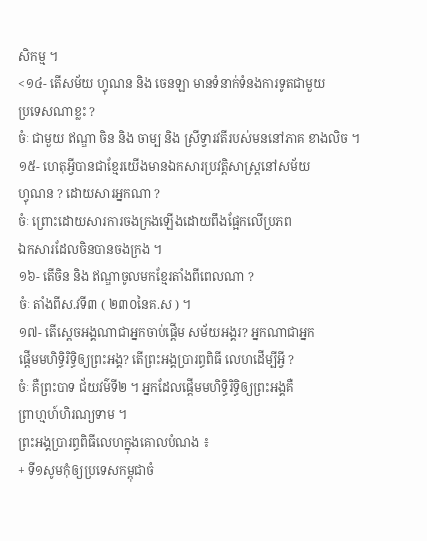សិកម្ម ។
<១៤- តើសម័យ ហ្វុណន និង ចេនឡា មានទំនាក់ទំនងការទូតជាមួយ
ប្រទេសណាខ្លះ ?
ចំៈ ជាមួយ ឥណ្ឌា ចិន និង ចាម្ប និង ស្រីទ្វារវតីរបស់មននៅភាគ ខាងលិច ។
១៥- ហេតុអ្វីបានជាខ្មែរយើងមានឯកសារប្រវត្តិសាស្ត្រនៅសម័យ
ហ្វុណន ? ដោយសារអ្នកណា ?
ចំៈ ព្រោះដោយសារការចងក្រងឡើងដោយពឹងផ្អែកលើប្រភព
ឯកសារដែលចិនបានចងក្រង ។
១៦- តើចិន និង ឥណ្ឌាចូលមកខ្មែរតាំងពីពេលណា ?
ចំៈ តាំងពីស.វទី៣ ( ២៣០នៃគ.ស ) ។
១៧- តើស្តេចអង្គណាជាអ្នកចាប់ផ្តើម សម័យអង្គរ? អ្នកណាជាអ្នក
ផ្តើមមហិទ្ធិរិទ្ធិឲ្យព្រះអង្គ? តើព្រះអង្គបា្ររព្ធពិធី លេហដើម្បីអ្វី ?
ចំៈ គឺព្រះបាទ ជ័យវម៌ទី២ ។ អ្នកដែលផ្តើមមហិទ្ធិរិទ្ធិឲ្យព្រះអង្គគឺ
ព្រាហ្មហ៍ហិរណ្យទាម ។
ព្រះអង្គប្រារព្ធពិធីលេហក្នុងគោលបំណង ៖
+ ទី១សូមកុំឲ្យប្រទេសកម្ពុជាចំ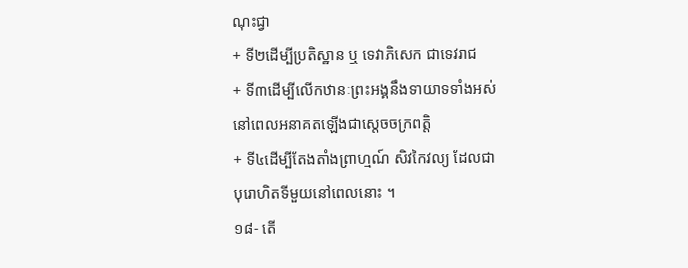ណុះជ្វា
+ ទី២ដើម្បីប្រតិស្ឋាន ឬ ទេវាភិសេក ជាទេវរាជ
+ ទី៣ដើម្បីលើកឋានៈព្រះអង្គនឹងទាយាទទាំងអស់
នៅពេលអនាគតឡើងជាស្តេចចក្រពត្តិ
+ ទី៤ដើម្បីតែងតាំងព្រាហ្មណ៍ សិវកៃវល្យ ដែលជា
បុរោហិតទីមួយនៅពេលនោះ ។
១៨- តើ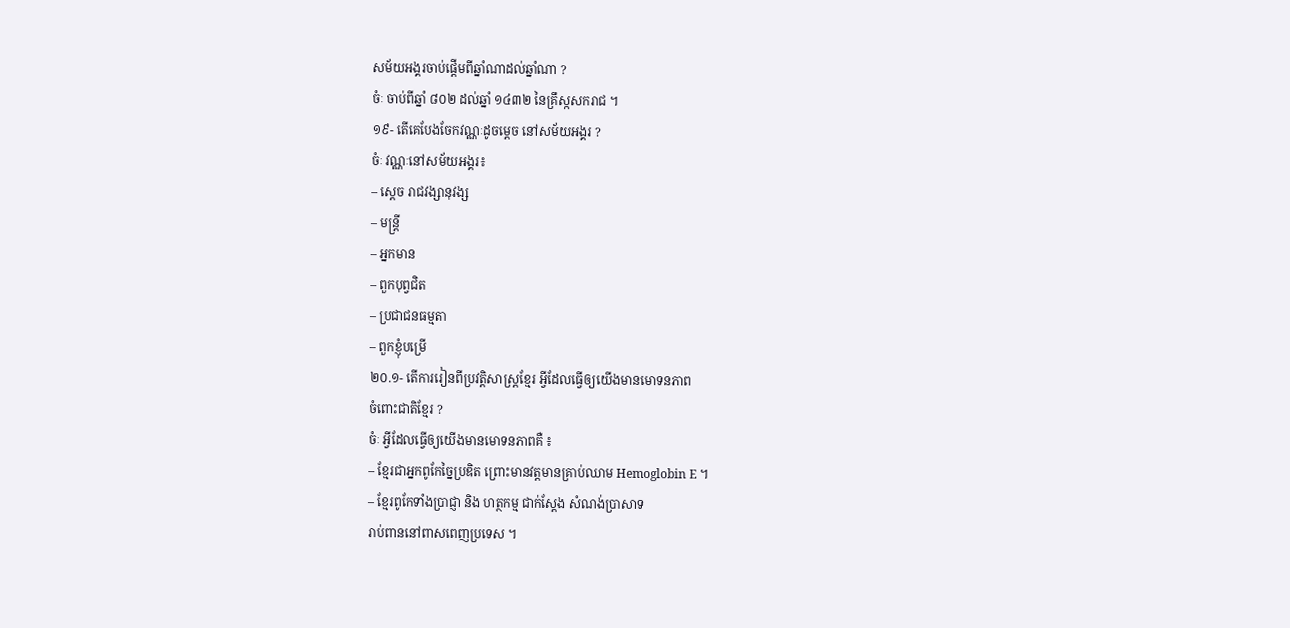សម័យអង្គរចាប់ផ្តើមពីឆ្នាំណាដល់ឆ្នាំណា ?
ចំៈ ចាប់ពីឆ្នាំ ៨០២ ដល់ឆ្នាំ ១៤៣២ នៃគ្រឹស្កសករាជ ។
១៩- តើគេបែងចែកវណ្ណៈដូចម្តេច នៅសម័យអង្គរ ?
ចំៈ វណ្ណៈនៅសម័យអង្គរ៖
– ស្តេច រាជវង្សានុវង្ស
– មន្ត្រី
– អ្នកមាន
– ពួកបុព្វជិត
– ប្រជាជនធម្មតា
– ពួកខ្ញុំបម្រើ
២០.១- តើការរៀនពីប្រវត្តិសាស្ត្រខ្មែរ អ្វីដែលធ្វើឲ្យយើងមានមោទនភាព
ចំពោះជាតិខ្មែរ ?
ចំៈ អ្វីដែលធ្វើឲ្យយើងមានមោទនភាពគឺ ៖
– ខ្មែរជាអ្នកពូកែច្នៃប្រឌិត ព្រោះមានវត្តមានគ្រាប់ឈាម Hemoglobin E ។
– ខ្មែរពូកែទាំងប្រាជ្ញា និង ហត្ថកម្ម ជាក់ស្តែង សំណង់ប្រាសាទ
រាប់ពាននៅពាសពេញប្រទេស ។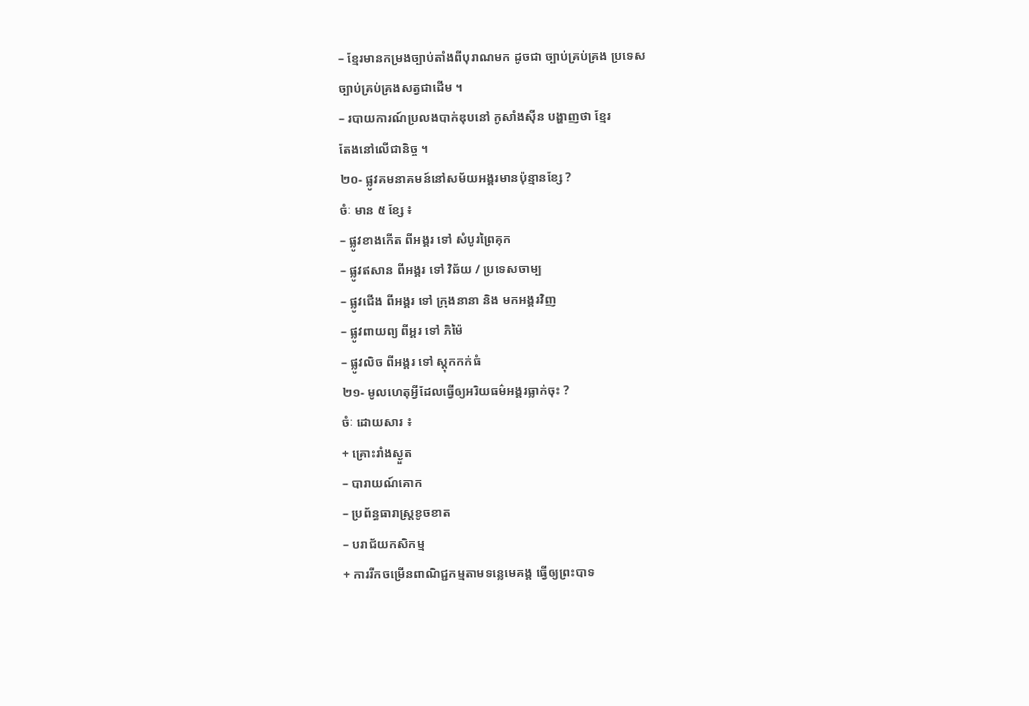– ខ្មែរមានកម្រងច្បាប់តាំងពីបុរាណមក ដូចជា ច្បាប់គ្រប់គ្រង ប្រទេស
ច្បាប់គ្រប់គ្រងសត្វជាដើម ។
– របាយការណ៍ប្រលងបាក់ឌុបនៅ កូសាំងស៊ីន បង្ហាញថា ខ្មែរ
តែងនៅលើជានិច្ច ។
២០- ផ្លូវគមនាគមន៍នៅសម័យអង្គរមានប៉ុន្មានខ្សែ ?
ចំៈ មាន ៥ ខ្សែ ៖
– ផ្លូវខាងកើត ពីអង្គរ ទៅ សំបូរព្រៃគុក
– ផ្លូវឥសាន ពីអង្គរ ទៅ វិឆ័យ / ប្រទេសចាម្ប
– ផ្លូវជើង ពីអង្គរ ទៅ ក្រុងនានា និង មកអង្គរវិញ
– ផ្លូវពាយព្យ ពីអ្គរ ទៅ ភិម៉ៃ
– ផ្លូវលិច ពីអង្គរ ទៅ ស្តុកកក់ធំ
២១- មូលហេតុអ្វីដែលធ្វើឲ្យអរិយធម៌អង្គរធ្លាក់ចុះ ?
ចំៈ ដោយសារ ៖
+ គ្រោះរាំងស្ងួត
– បារាយណ៍គោក
– ប្រព័ន្ធធារាស្ត្រខូចខាត
– បរាជ័យកសិកម្ម
+ ការរីកចម្រើនពាណិជ្ជកម្មតាមទន្លេមេគង្គ ធ្វើឲ្យព្រះបាទ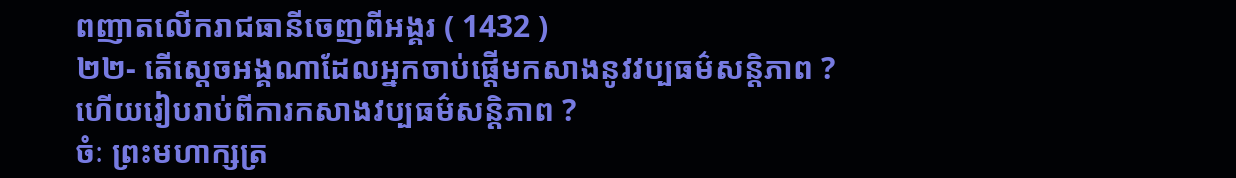ពញាតលើករាជធានីចេញពីអង្គរ ( 1432 )
២២- តើស្តេចអង្គណាដែលអ្នកចាប់ផ្តើមកសាងនូវវប្បធម៌សន្តិភាព ?
ហើយរៀបរាប់ពីការកសាងវប្បធម៌សន្តិភាព ?
ចំៈ ព្រះមហាក្សត្រ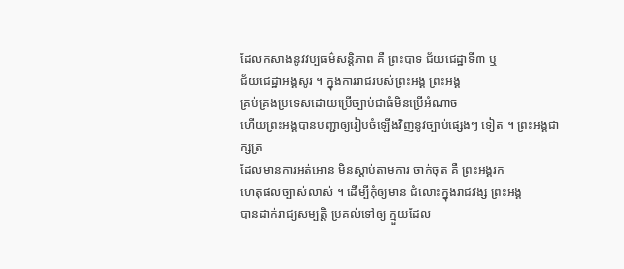ដែលកសាងនូវវប្បធម៌សន្តិភាព គឺ ព្រះបាទ ជ័យជេដ្ឋាទី៣ ឬ
ជ័យជេដ្ឋាអង្គសូរ ។ ក្នុងការរាជរបស់ព្រះអង្គ ព្រះអង្គ
គ្រប់គ្រងប្រទេសដោយប្រើច្បាប់ជាធំមិនប្រើអំណាច
ហើយព្រះអង្គបានបញ្ជាឲ្យរៀបចំឡើងវិញនូវច្បាប់ផ្សេងៗ ទៀត ។ ព្រះអង្គជា ក្សត្រ
ដែលមានការអត់អោន មិនស្តាប់តាមការ ចាក់ចុត គឺ ព្រះអង្គរក
ហេតុផលច្បាស់លាស់ ។ ដើម្បីកុំឲ្យមាន ជំលោះក្នុងរាជវង្ស ព្រះអង្គ
បានដាក់រាជ្យសម្បត្តិ ប្រគល់ទៅឲ្យ ក្មួយដែល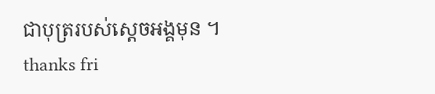ជាបុត្ររបស់ស្តេចអង្គមុន ។
thanks fri